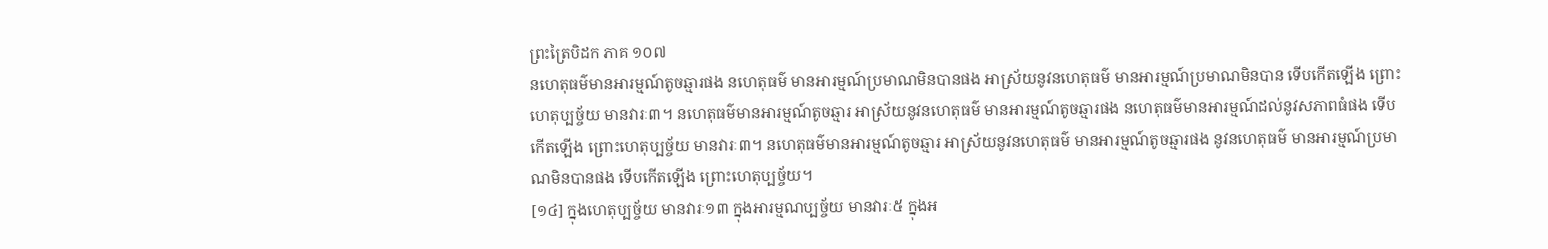ព្រះត្រៃបិដក ភាគ ១០៧
នហេតុធម៌មានអារម្មណ៍តូចឆ្មារផង នហេតុធម៌ មានអារម្មណ៍ប្រមាណមិនបានផង អាស្រ័យនូវនហេតុធម៌ មានអារម្មណ៍ប្រមាណមិនបាន ទើបកើតឡើង ព្រោះហេតុប្បច្ច័យ មានវារៈ៣។ នហេតុធម៌មានអារម្មណ៍តូចឆ្មារ អាស្រ័យនូវនហេតុធម៌ មានអារម្មណ៍តូចឆ្មារផង នហេតុធម៌មានអារម្មណ៍ដល់នូវសភាពធំផង ទើបកើតឡើង ព្រោះហេតុប្បច្ច័យ មានវារៈ៣។ នហេតុធម៌មានអារម្មណ៍តូចឆ្មារ អាស្រ័យនូវនហេតុធម៌ មានអារម្មណ៍តូចឆ្មារផង នូវនហេតុធម៌ មានអារម្មណ៍ប្រមាណមិនបានផង ទើបកើតឡើង ព្រោះហេតុប្បច្ច័យ។
[១៤] ក្នុងហេតុប្បច្ច័យ មានវារៈ១៣ ក្នុងអារម្មណប្បច្ច័យ មានវារៈ៥ ក្នុងអ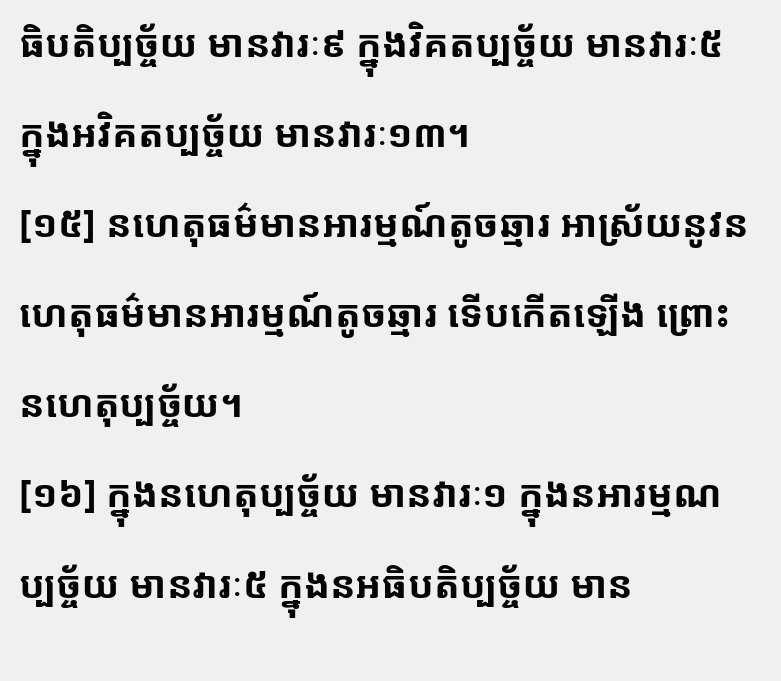ធិបតិប្បច្ច័យ មានវារៈ៩ ក្នុងវិគតប្បច្ច័យ មានវារៈ៥ ក្នុងអវិគតប្បច្ច័យ មានវារៈ១៣។
[១៥] នហេតុធម៌មានអារម្មណ៍តូចឆ្មារ អាស្រ័យនូវនហេតុធម៌មានអារម្មណ៍តូចឆ្មារ ទើបកើតឡើង ព្រោះនហេតុប្បច្ច័យ។
[១៦] ក្នុងនហេតុប្បច្ច័យ មានវារៈ១ ក្នុងនអារម្មណប្បច្ច័យ មានវារៈ៥ ក្នុងនអធិបតិប្បច្ច័យ មាន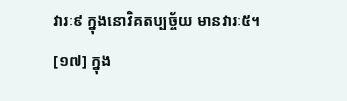វារៈ៩ ក្នុងនោវិគតប្បច្ច័យ មានវារៈ៥។
[១៧] ក្នុង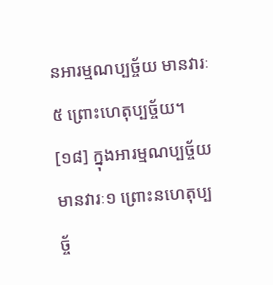នអារម្មណប្បច្ច័យ មានវារៈ៥ ព្រោះហេតុប្បច្ច័យ។
[១៨] ក្នុងអារម្មណប្បច្ច័យ មានវារៈ១ ព្រោះនហេតុប្បច្ច័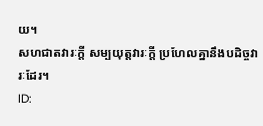យ។
សហជាតវារៈក្តី សម្បយុត្តវារៈក្តី ប្រហែលគ្នានឹងបដិច្ចវារៈដែរ។
ID: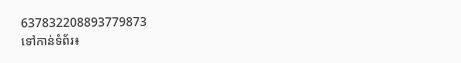637832208893779873
ទៅកាន់ទំព័រ៖